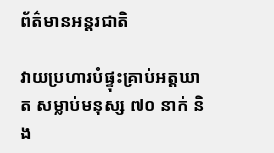ព័ត៌មានអន្តរជាតិ

វាយប្រហារបំផ្ទុះគ្រាប់អត្តឃាត សម្លាប់មនុស្ស ៧០ នាក់ និង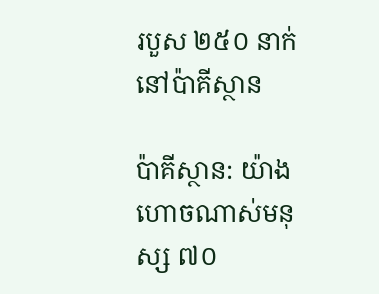របួស ២៥០ នាក់ នៅប៉ាគីស្ថាន

ប៉ាគីស្ថាន: យ៉ាងហោចណាស់មនុស្ស ៧០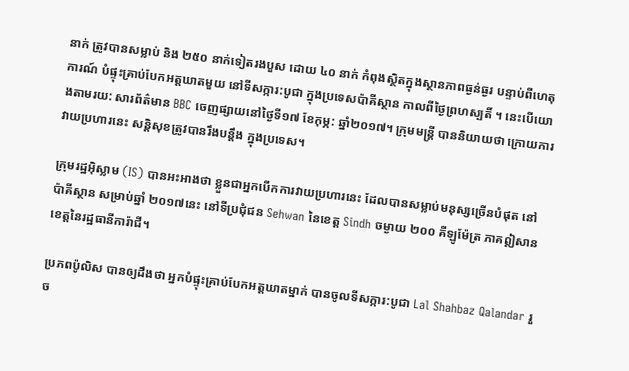នាក់ ត្រូវបានសម្លាប់ និង ២៥០ នាក់ទៀតរងបួស ដោយ ៤០ នាក់ កំពុងស្ថិតក្នុងស្ថានភាពធ្ងន់ធ្ងរ បន្ទាប់ពីហេតុការណ៍ បំផ្ទុះគ្រាប់បែកអត្តឃាតមួយ នៅទីសក្ការ:បូជា ក្នុងប្រទេសប៉ាគីស្ថាន កាលពីថ្ងៃព្រហស្បតិ៍ ។ នេះបើយោងតាមរយ: សារព័ត៌មាន BBC ចេញផ្សាយនៅថ្ងៃទី១៧ ខែកុម្ភ: ឆ្នាំ២០១៧។ ក្រុមមន្រ្តី បាននិយាយថា ក្រោយការវាយប្រហារនេះ សន្ដិសុខត្រូវបានរឹងបន្តឹង ក្នុងប្រទេស។

ក្រុមរដ្ឋអ៊ិស្លាម (IS) បានអះអាងថា ខ្លួនជាអ្នកបើកការវាយប្រហារនេះ ដែលបានសម្លាប់មនុស្សច្រើនបំផុត នៅប៉ាគីស្ថាន សម្រាប់ឆ្នាំ ២០១៧នេះ នៅទីប្រជុំជន Sehwan នៃខេត្ត Sindh ចម្ងាយ ២០០ គីឡូម៉ែត្រ ភាគឦសានខេត្តនៃរដ្ឋធានីការ៉ាជី។

ប្រភពប៉ូលិស បានឲ្យដឹងថា អ្នកបំផ្ទុះគ្រាប់បែកអត្តឃាតម្នាក់ បានចូលទីសក្ការ:បូជា Lal Shahbaz Qalandar រួច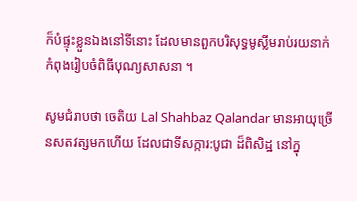ក៏បំផ្ទុះខ្លួនឯងនៅទីនោះ ដែលមានពួកបរិសុទ្ធមូស្លីមរាប់រយនាក់ កំពុងរៀបចំពិធីបុណ្យសាសនា ។

សូមជំរាបថា ចេតិយ Lal Shahbaz Qalandar មានអាយុច្រើនសតវត្សមកហើយ ដែលជាទីសក្ការ:បូជា ដ៏ពិសិដ្ឋ នៅក្នុ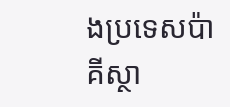ងប្រទេសប៉ាគីស្ថា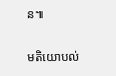ន៕

មតិយោបល់